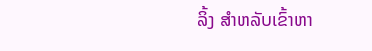ລິ້ງ ສຳຫລັບເຂົ້າຫາ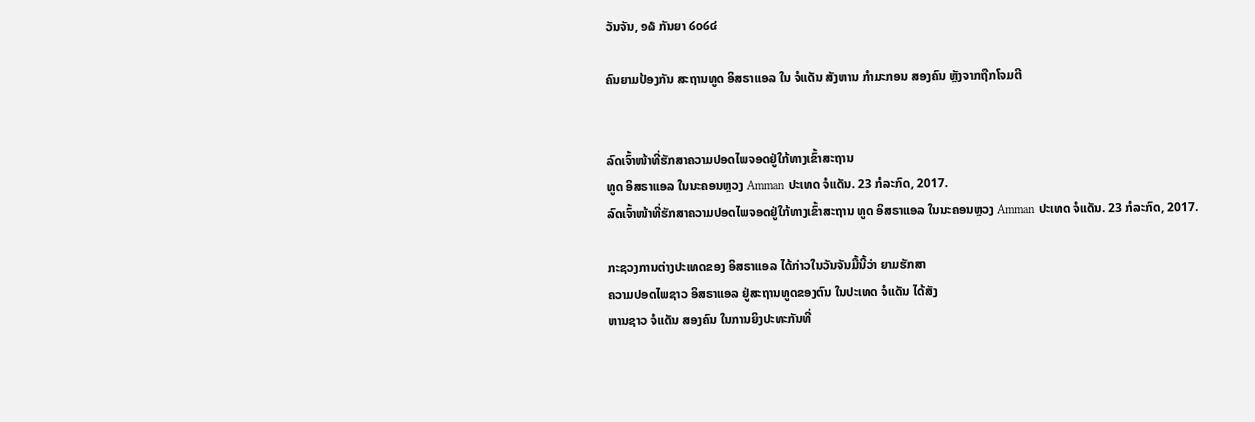ວັນຈັນ, ໑໖ ກັນຍາ ໒໐໒໔

ຄົນຍາມປ້ອງກັນ ສະຖານທູດ ອິສຣາແອລ ໃນ ຈໍແດັນ ສັງຫານ ກຳມະກອນ ສອງຄົນ ຫຼັງຈາກຖືກໂຈມຕີ


ລົດເຈົ້າໜ້າທີ່ຮັກສາຄວາມປອດໄພຈອດຢູ່ໃກ້ທາງເຂົ້າສະຖານ
ທູດ ອິສຣາແອລ ໃນນະຄອນຫຼວງ Amman ປະເທດ ຈໍແດັນ. 23 ກໍລະກົດ, 2017.
ລົດເຈົ້າໜ້າທີ່ຮັກສາຄວາມປອດໄພຈອດຢູ່ໃກ້ທາງເຂົ້າສະຖານ ທູດ ອິສຣາແອລ ໃນນະຄອນຫຼວງ Amman ປະເທດ ຈໍແດັນ. 23 ກໍລະກົດ, 2017.

ກະຊວງການຕ່າງປະເທດຂອງ ອິສຣາແອລ ໄດ້ກ່າວໃນວັນຈັນມື້ນີ້ວ່າ ຍາມຮັກສາ
ຄວາມປອດໄພຊາວ ອິສຣາແອລ ຢູ່ສະຖານທູດຂອງຕົນ ໃນປະເທດ ຈໍແດັນ ໄດ້ສັງ
ຫານຊາວ ຈໍແດັນ ສອງຄົນ ໃນການຍິງປະທະກັນທີ່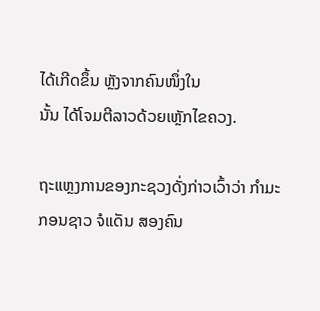ໄດ້ເກີດຂຶ້ນ ຫຼັງຈາກຄົນໜຶ່ງໃນ
ນັ້ນ ໄດ້ໂຈມຕີລາວດ້ວຍເຫຼັກໄຂຄວງ.

ຖະແຫຼງການຂອງກະຊວງດັ່ງກ່າວເວົ້າວ່າ ກຳມະກອນຊາວ ຈໍແດັນ ສອງຄົນ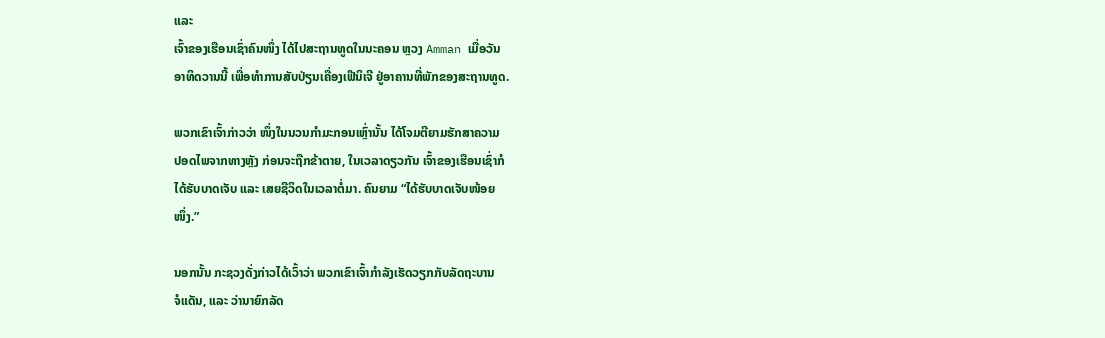ແລະ
ເຈົ້າຂອງເຮືອນເຊົ່າຄົນໜຶ່ງ ໄດ້ໄປສະຖານທູດໃນນະຄອນ ຫຼວງ Amman ເມື່ອວັນ
ອາທິດວານນີ້ ເພື່ອທຳການສັບປ່ຽນເຄື່ອງເຟີນິເຈີ ຢູ່ອາຄານທີ່ພັກຂອງສະຖານທູດ.

ພວກເຂົາເຈົ້າກ່າວວ່າ ໜຶ່ງໃນນວນກຳມະກອນເຫຼົ່ານັ້ນ ໄດ້ໂຈມຕີຍາມຮັກສາຄວາມ
ປອດໄພຈາກທາງຫຼັງ ກ່ອນຈະຖືກຂ້າຕາຍ, ໃນເວລາດຽວກັນ ເຈົ້າຂອງເຮືອນເຊົ່າກໍ
ໄດ້ຮັບບາດເຈັບ ແລະ ເສຍຊີວິດໃນເວລາຕໍ່ມາ. ຄົນຍາມ “ໄດ້ຮັບບາດເຈັບໜ້ອຍ
ໜຶ່ງ.”

ນອກນັ້ນ ກະຊວງດັ່ງກ່າວໄດ້ເວົ້າວ່າ ພວກເຂົາເຈົ້າກຳລັງເຮັດວຽກກັບລັດຖະບານ
ຈໍແດັນ, ແລະ ວ່ານາຍົກລັດ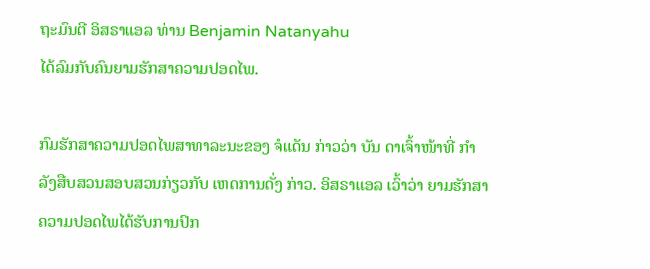ຖະມົນຕີ ອິສຣາແອລ ທ່ານ Benjamin Natanyahu
ໄດ້ລົມກັບຄົນຍາມຮັກສາຄວາມປອດໄພ.

ກົມຮັກສາຄວາມປອດໄພສາທາລະນະຂອງ ຈໍແດັນ ກ່າວວ່າ ບັນ ດາເຈົ້າໜ້າທີ່ ກຳ
ລັງສືບສວນສອບສວນກ່ຽວກັບ ເຫດການດັ່ງ ກ່າວ. ອິສຣາແອລ ເວົ້າວ່າ ຍາມຮັກສາ
ຄວາມປອດໄພໄດ້ຮັບການປົກ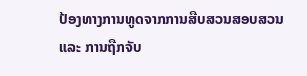ປ້ອງທາງການທູດຈາກການສືບສວນສອບສວນ
ແລະ ການຖືກຈັບ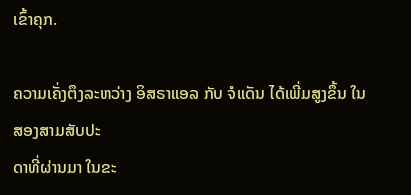ເຂົ້າຄຸກ.

ຄວາມເຄັ່ງຕຶງລະຫວ່າງ ອິສຣາແອລ ກັບ ຈໍແດັນ ໄດ້ເພີ່ມສູງຂຶ້ນ ໃນ ສອງສາມສັບປະ
ດາທີ່ຜ່ານມາ ໃນຂະ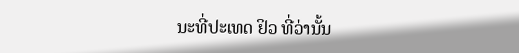ນະທີ່ປະເທດ ຢິວ ທີ່ວ່ານັ້ນ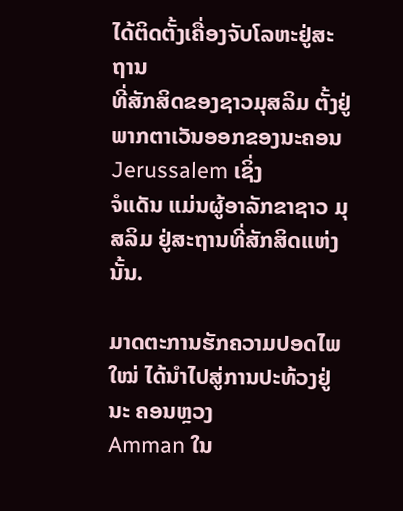ໄດ້ຕິດຕັ້ງເຄື່ອງຈັບໂລຫະຢູ່ສະຖານ
ທີ່ສັກສິດຂອງຊາວມຸສລິມ ຕັ້ງຢູ່ພາກຕາເວັນອອກຂອງນະຄອນ Jerussalem ເຊິ່ງ
ຈໍແດັນ ແມ່ນຜູ້ອາລັກຂາຊາວ ມຸສລິມ ຢູ່ສະຖານທີ່ສັກສິດແຫ່ງນັ້ນ.

ມາດຕະການຮັກຄວາມປອດໄພໃໝ່ ໄດ້ນຳໄປສູ່ການປະທ້ວງຢູ່ນະ ຄອນຫຼວງ
Amman ໃນ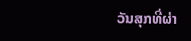ວັນສຸກທີ່ຜ່າ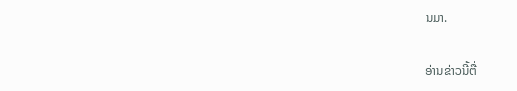ນມາ.

ອ່ານຂ່າວນີ້ຕື່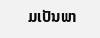ມເປັນພາ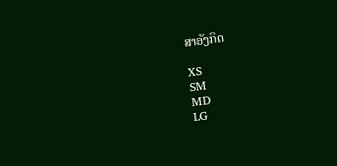ສາອັງກິດ

XS
SM
MD
LG